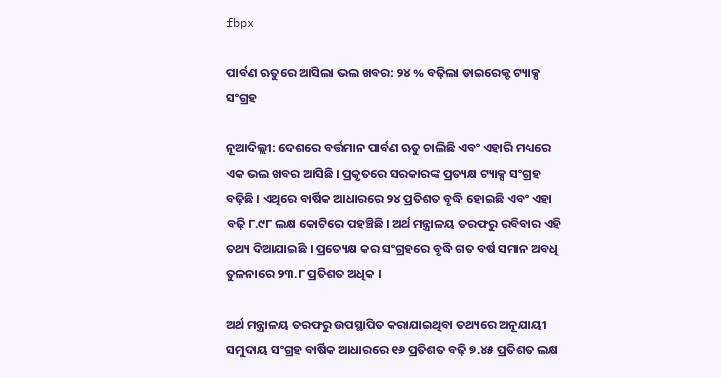fbpx

ପାର୍ବଣ ଋତୁରେ ଆସିଲା ଭଲ ଖବର: ୨୪ % ବଢ଼ିଲା ଡାଇରେକ୍ଟ ଟ୍ୟାକ୍ସ ସଂଗ୍ରହ

ନୂଆଦିଲ୍ଲୀ: ଦେଶରେ ବର୍ତ୍ତମାନ ପାର୍ବଣ ଋତୁ ଚାଲିଛି ଏବଂ ଏହାରି ମଧ୍ୟରେ ଏକ ଭଲ ଖବର ଆସିଛି । ପ୍ରକୃତରେ ସରକାରଙ୍କ ପ୍ରତ୍ୟକ୍ଷ ଟ୍ୟାକ୍ସ ସଂଗ୍ରହ ବଢ଼ିଛି । ଏଥିରେ ବାର୍ଷିକ ଆଧାରରେ ୨୪ ପ୍ରତିଶତ ବୃଦ୍ଧି ହୋଇଛି ଏବଂ ଏହା ବଢ଼ି ୮.୯୮ ଲକ୍ଷ କୋଟିରେ ପହଞ୍ଚିଛି । ଅର୍ଥ ମନ୍ତ୍ରାଳୟ ତରଫରୁ ରବିବାର ଏହି ତଥ୍ୟ ଦିଆଯାଇଛି । ପ୍ରତ୍ୟେକ୍ଷ କର ସଂଗ୍ରହରେ ବୃଦ୍ଧି ଗତ ବର୍ଷ ସମାନ ଅବଧି ତୁଳନାରେ ୨୩.୮ ପ୍ରତିଶତ ଅଧିକ ।

ଅର୍ଥ ମନ୍ତ୍ରାଳୟ ତରଫରୁ ଉପସ୍ଥାପିତ କରାଯାଇଥିବା ତଥ୍ୟରେ ଅନୂଯାୟୀ ସମୁଦାୟ ସଂଗ୍ରହ ବାର୍ଷିକ ଆଧାରରେ ୧୬ ପ୍ରତିଶତ ବଢ଼ି ୭.୪୫ ପ୍ରତିଶତ ଲକ୍ଷ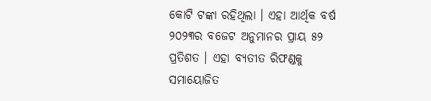କୋଟି ଟଙ୍କା ରହିଥିଲା । ଏହା ଆର୍ଥିକ ବର୍ଷ ୨୦୨୩ର ବଜେଟ ଅନୁମାନର ପ୍ରାୟ ୫୨ ପ୍ରତିଶତ । ଏହା ବ୍ୟତୀତ ରିଫଣ୍ଡକୁ ସମାୟୋଜିତ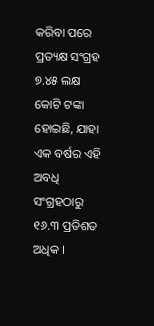କରିବା ପରେ ପ୍ରତ୍ୟକ୍ଷ ସଂଗ୍ରହ ୭.୪୫ ଲକ୍ଷ କୋଟି ଟଙ୍କା ହୋଇଛି, ଯାହା ଏକ ବର୍ଷର ଏହି ଅବଧି ସଂଗ୍ରହଠାରୁ ୧୬.୩ ପ୍ରତିଶତ ଅଧିକ ।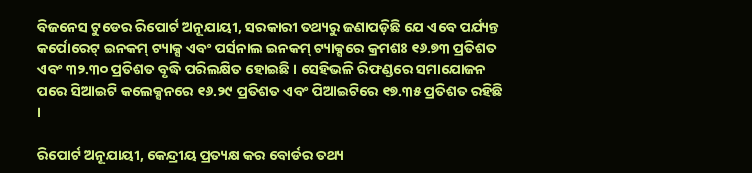ବିଜନେସ ଟୁଡେର ରିପୋର୍ଟ ଅନୂଯାୟୀ, ସରକାରୀ ତଥ୍ୟରୁ ଜଣାପଡ଼ିଛି ଯେ ଏବେ ପର୍ଯ୍ୟନ୍ତ କର୍ପୋରେଟ୍ ଇନକମ୍ ଟ୍ୟାକ୍ସ ଏବଂ ପର୍ସନାଲ ଇନକମ୍ ଟ୍ୟାକ୍ସରେ କ୍ରମଶଃ ୧୬.୭୩ ପ୍ରତିଶତ ଏବଂ ୩୨.୩୦ ପ୍ରତିଶତ ବୃଦ୍ଧି ପରିଲକ୍ଷିତ ହୋଇଛି । ସେହିଭଳି ରିଫଣ୍ଡରେ ସମାଯୋଜନ ପରେ ସିଆଇଟି କଲେକ୍ସନରେ ୧୬.୨୯ ପ୍ରତିଶତ ଏବଂ ପିଆଇଟିରେ ୧୭.୩୫ ପ୍ରତିଶତ ରହିଛି ।

ରିପୋର୍ଟ ଅନୂଯାୟୀ, କେନ୍ଦ୍ରୀୟ ପ୍ରତ୍ୟକ୍ଷ କର ବୋର୍ଡର ତଥ୍ୟ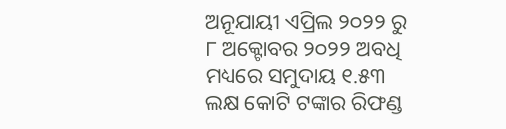ଅନୂଯାୟୀ ଏପ୍ରିଲ ୨୦୨୨ ରୁ ୮ ଅକ୍ଟୋବର ୨୦୨୨ ଅବଧି ମଧ୍ୟରେ ସମୁଦାୟ ୧.୫୩ ଲକ୍ଷ କୋଟି ଟଙ୍କାର ରିଫଣ୍ଡ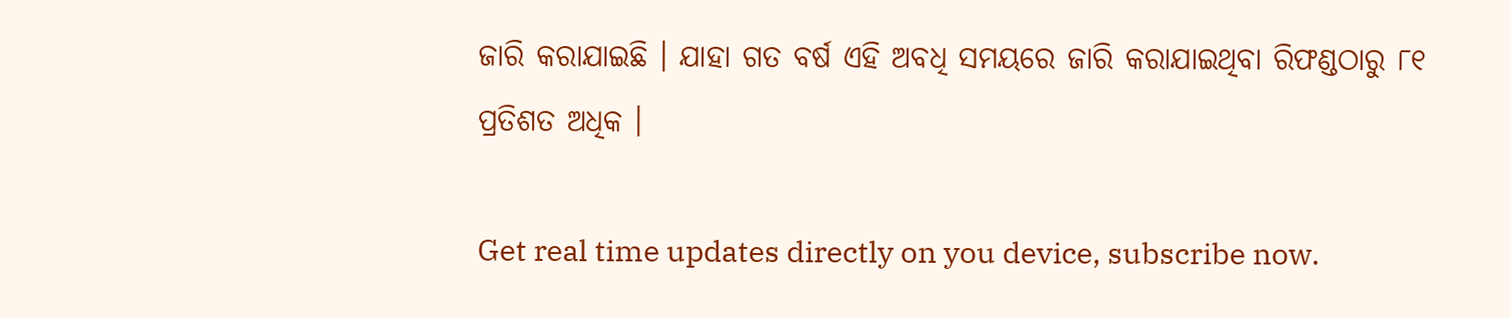ଜାରି କରାଯାଇଛି । ଯାହା ଗତ ବର୍ଷ ଏହି ଅବଧି ସମୟରେ ଜାରି କରାଯାଇଥିବା ରିଫଣ୍ଡଠାରୁ ୮୧ ପ୍ରତିଶତ ଅଧିକ ।

Get real time updates directly on you device, subscribe now.